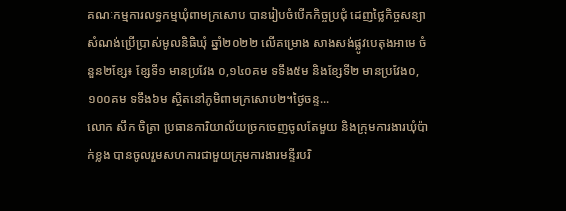គណៈកម្មការលទ្ធកម្មឃុំពាមក្រសោប បានរៀបចំបើកកិច្ចប្រជុំ ដេញថ្លៃកិច្ចសន្យាសំណង់ប្រើប្រាស់មូលនិធិឃុំ ឆ្នាំ២០២២ លើគម្រោង សាងសង់ផ្លូវបេតុងអាមេ ចំនួន២ខ្សែ៖ ខ្សែទី១ មានប្រវែង ០,១៤០គម ទទឹង៥ម និងខ្សែទី២ មានប្រវែង០,១០០គម ទទឹង៦ម ស្ថិតនៅភូមិពាមក្រសោប២។ថ្ងៃចន្ទ...
លោក សឹក ចិត្រា ប្រធានការិយាល័យច្រកចេញចូលតែមួយ និងក្រុមការងារឃុំប៉ាក់ខ្លង បានចូលរួមសហការជាមួយក្រុមការងារមន្ទីរបរិ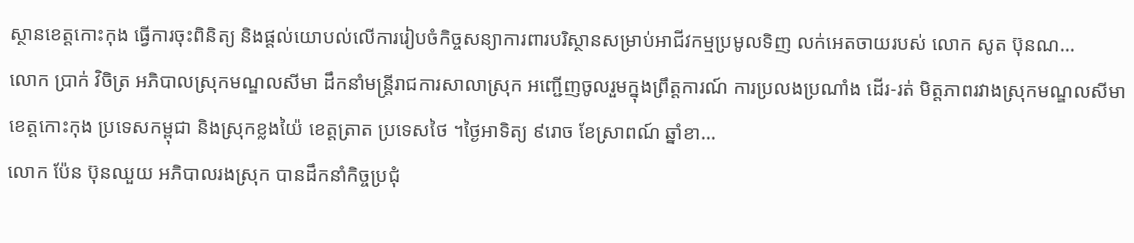ស្ថានខេត្តកោះកុង ធ្វើការចុះពិនិត្យ និងផ្តល់យោបល់លើការរៀបចំកិច្ចសន្យាការពារបរិស្ថានសម្រាប់អាជីវកម្មប្រមូលទិញ លក់អេតចាយរបស់ លោក សូត ប៊ុនណ...
លោក ប្រាក់ វិចិត្រ អភិបាលស្រុកមណ្ឌលសីមា ដឹកនាំមន្រ្តីរាជការសាលាស្រុក អញ្ជើញចូលរួមក្នុងព្រឹត្តការណ៍ ការប្រលងប្រណាំង ដើរ-រត់ មិត្តភាពរវាងស្រុកមណ្ឌលសីមា ខេត្តកោះកុង ប្រទេសកម្ពុជា និងស្រុកខ្លងយ៉ៃ ខេត្តត្រាត ប្រទេសថៃ ។ថ្ងៃអាទិត្យ ៩រោច ខែស្រាពណ៍ ឆ្នាំខា...
លោក ប៉ែន ប៊ុនឈួយ អភិបាលរងស្រុក បានដឹកនាំកិច្ចប្រជុំ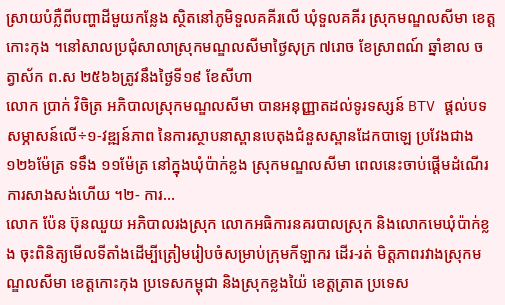ស្រាយបំភ្លឺពីបញ្ហាដីមួយកន្លែង ស្ថិតនៅភូមិទួលគគីរលើ ឃុំទួលគគីរ ស្រុកមណ្ឌលសីមា ខេត្តកោះកុង ។នៅសាលប្រជុំសាលាស្រុកមណ្ឌលសីមាថ្ងៃសុក្រ ៧រោច ខែស្រាពណ៍ ឆ្នាំខាល ចត្វាស័ក ព.ស ២៥៦៦ត្រូវនឹងថ្ងៃទី១៩ ខែសីហា
លោក ប្រាក់ វិចិត្រ អភិបាលស្រុកមណ្ឌលសីមា បានឣនុញ្ញាតដល់ទូរទស្សន៍ BTV ផ្ដល់បទសម្ភាសន៍លើ÷១-វឌ្ឍន៍ភាព នៃការស្ថាបនាស្ពានបេតុងជំនួសស្ពានដែកបាឡេ ប្រវែងជាង ១២៦ម៉ែត្រ ទទឹង ១១ម៉ែត្រ នៅក្នុងឃុំប៉ាក់ខ្លង ស្រុកមណ្ឌលសីមា ពេលនេះចាប់ផ្ដើមដំណើរការសាងសង់ហើយ ។២- ការ...
លោក ប៉ែន ប៊ុនឈួយ អភិបាលរងស្រុក លោកអធិការនគរបាលស្រុក និងលោកមេឃុំប៉ាក់ខ្លង ចុះពិនិត្យមើលទីតាំងដើម្បីត្រៀមរៀបចំសម្រាប់ក្រុមកីឡាករ ដើរ-រត់ មិត្តភាពរវាងស្រុកមណ្ឌលសីមា ខេត្តកោះកុង ប្រទេសកម្ពុជា និងស្រុកខ្លងយ៉ៃ ខេត្តត្រាត ប្រទេស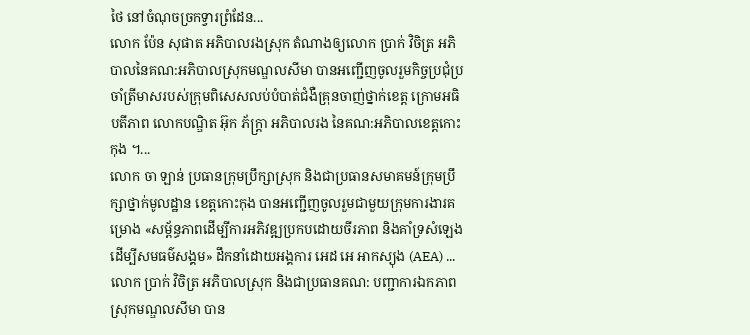ថៃ នៅចំណុចច្រកទ្វារព្រំដែន...
លោក ប៉ែន សុផាត អភិបាលរងស្រុក តំណាងឲ្យលោក ប្រាក់ វិចិត្រ អភិបាលនៃគណ:អភិបាលស្រុកមណ្ឌលសីមា បានអញ្ជើញចូលរួមកិច្ចប្រជុំប្រចាំត្រីមាសរបស់ក្រុមពិសេសលប់បំបាត់ជំងឺគ្រុនចាញ់ថ្នាក់ខេត្ត ក្រោមអធិបតីភាព លោកបណ្ឌិត អ៊ុក ភ័ក្រ្តា អភិបាលរង នៃគណ:អភិបាលខេត្តកោះកុង ។...
លោក ចា ឡាន់ ប្រធានក្រុមប្រឹក្សាស្រុក និងជាប្រធានសមាគមន៍ក្រុមប្រឹក្សាថ្នាក់មូលដ្ឋាន ខេត្តកោះកុង បានអញ្ជើញចូលរួមជាមួយក្រុមការងារគម្រោង «សម្ព័ន្ធភាពដើម្បីការអភិវឌ្ឍប្រកបដោយចីរភាព និងគាំទ្រសំឡេងដើម្បីសមធម៌សង្គម» ដឹកនាំដោយអង្គការ អេដ អេ អាកស្យុង (AEA) ...
លោក ប្រាក់ វិចិត្រ អភិបាលស្រុក និងជាប្រធានគណ: បញ្ជាការឯកភាពស្រុកមណ្ឌលសីមា បាន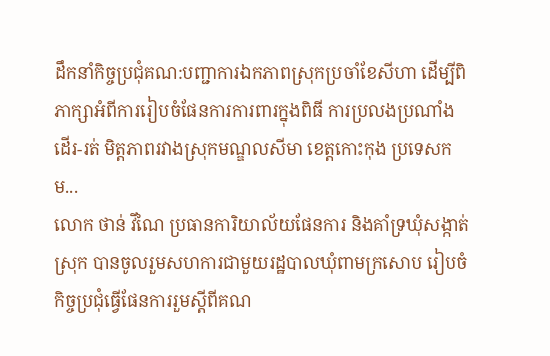ដឹកនាំកិច្ចប្រជុំគណ:បញ្ជាការឯកភាពស្រុកប្រចាំខែសីហា ដើម្បីពិភាក្សាអំពីការរៀបចំផែនការការពារក្នុងពិធី ការប្រលងប្រណាំង ដើរ-រត់ មិត្តភាពរវាងស្រុកមណ្ឌលសីមា ខេត្តកោះកុង ប្រទេសកម...
លោក ថាន់ វីណៃ ប្រធានការិយាល័យផែនការ និងគាំទ្រឃុំសង្កាត់ស្រុក បានចូលរួមសហការជាមួយរដ្ឋបាលឃុំពាមក្រសោប រៀបចំកិច្ចប្រជុំធ្វើផែនការរួមស្តីពីគណ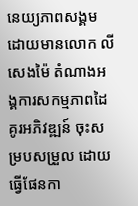នេយ្យភាពសង្គម ដោយមានលោក លី សេងម៉ៃ តំណាងអង្គការសកម្មភាពដៃគូរអភិវឌ្ឍន៍ ចុះសម្របសម្រួល ដោយធ្វើផែនកា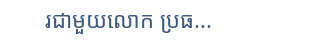រជាមួយលោក ប្រធ...